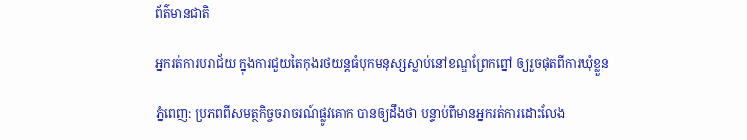ព័ត៌មានជាតិ

អ្នករត់ការបរាជ័យ ក្នុងការជួយតៃកុងរថយន្តធំបុកមនុស្សស្លាប់នៅខណ្ឌព្រែកព្នៅ ឲ្យរួចផុតពីការឃុំខ្លួន

ភ្នំពេញ: ប្រភពពីសមត្ថកិច្ចចរាចរណ៍ផ្លូវគោក បានឲ្យដឹងថា បន្ទាប់ពីមានអ្នករត់ការដោះលែង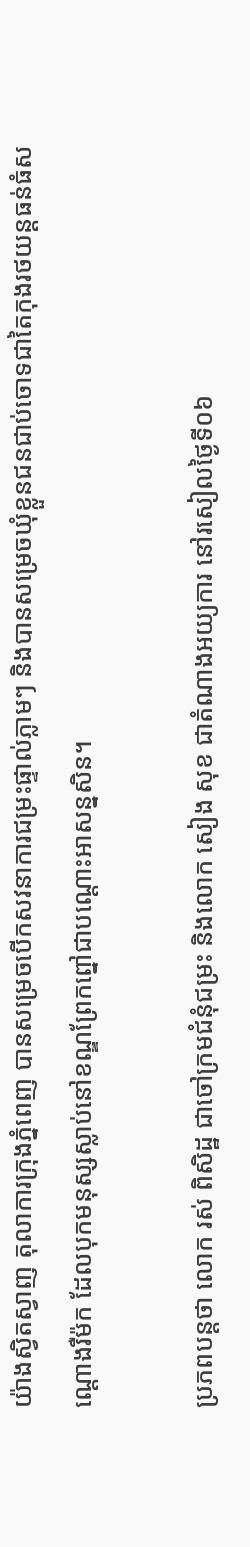យ៉ាងស្វិតស្វាញ តុលាការក្រុងភ្នំពេញ បានសម្រេចបើកសវនាការជម្រះផ្ទាល់ភ្លាមៗ និងបានសម្រេចឃុំខ្លួនជនជាប់ចោទជាតៃកុងរថយន្តធន់ធំសណ្តោងរឺម៉ក ដែលបុកមនុស្សស្លាប់នៅខណ្ឌព្រែកព្នៅជាបណ្តោះអាសន្នសិន។

ប្រភពបន្តថា លោក រស់ ពិសិដ្ឋ ជាចៅក្រមជំនុំជម្រះ និងលោក សៀង សុខ ជាតំណាងអយ្យការ នៅរសៀលថ្ងៃទី០៦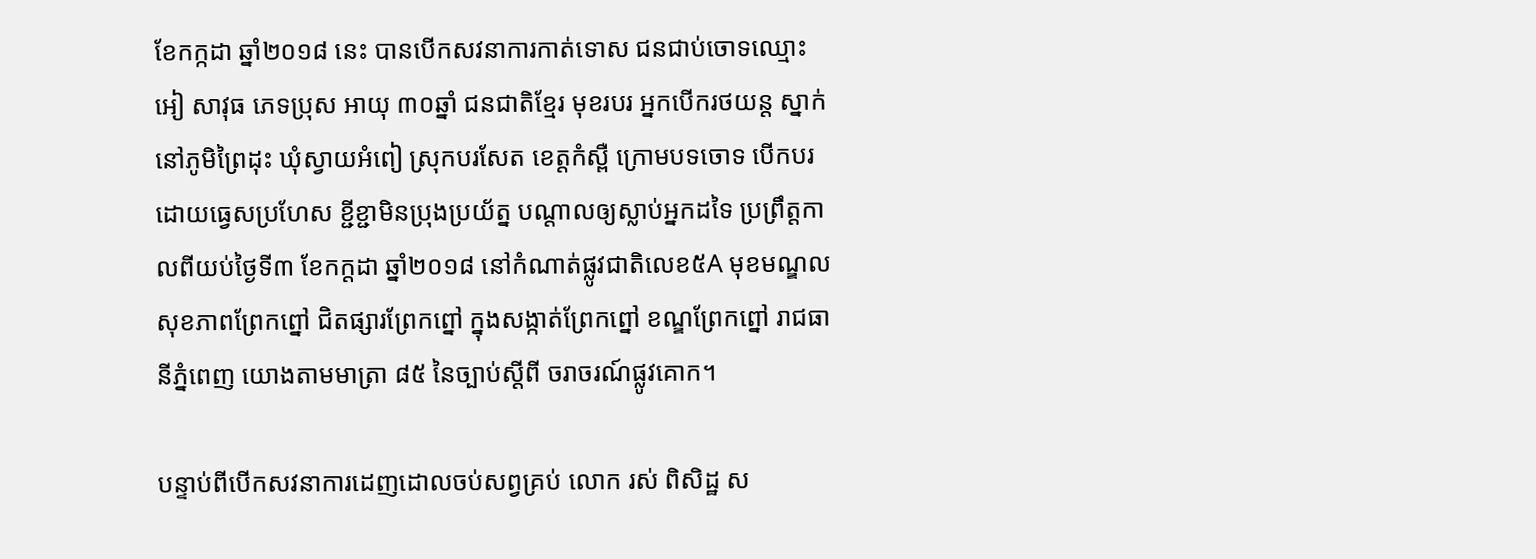ខែកក្កដា ឆ្នាំ២០១៨ នេះ បានបើកសវនាការកាត់ទោស ជនជាប់ចោទឈ្មោះ អៀ សាវុធ ភេទប្រុស អាយុ ៣០ឆ្នាំ ជនជាតិខ្មែរ មុខរបរ អ្នកបើករថយន្ត ស្នាក់នៅភូមិព្រៃដុះ ឃុំស្វាយអំពៀ ស្រុកបរសែត ខេត្តកំស្ពឺ ក្រោមបទចោទ បើកបរដោយធ្វេសប្រហែស ខ្ជីខ្ជាមិនប្រុងប្រយ័ត្ន បណ្តាលឲ្យស្លាប់អ្នកដទៃ ប្រព្រឹត្តកាលពីយប់ថ្ងៃទី៣ ខែកក្ដដា ឆ្នាំ២០១៨ នៅកំណាត់ផ្លូវជាតិលេខ៥A មុខមណ្ឌលសុខភាពព្រែកព្នៅ ជិតផ្សារព្រែកព្នៅ ក្នុងសង្កាត់ព្រែកព្នៅ ខណ្ឌព្រែកព្នៅ រាជធានីភ្នំពេញ យោងតាមមាត្រា ៨៥ នៃច្បាប់ស្តីពី ចរាចរណ៍ផ្លូវគោក។

បន្ទាប់ពីបើកសវនាការដេញដោលចប់សព្វគ្រប់ លោក រស់ ពិសិដ្ឋ ស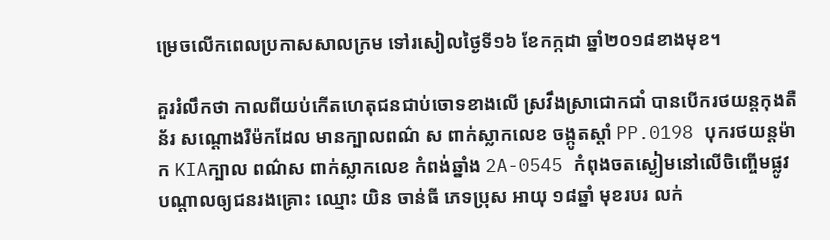ម្រេចលើកពេលប្រកាសសាលក្រម ទៅរសៀលថ្ងៃទី១៦ ខែកក្កដា ឆ្នាំ២០១៨ខាងមុខ។

គួររំលឹកថា កាលពីយប់កើតហេតុជនជាប់ចោទខាងលើ ស្រវឹងស្រាជោកជាំ បានបើករថយន្តកុងតឺន័រ សណ្តោងរឺម៉កដែល មានក្បាលពណ៌ ស ពាក់ស្លាកលេខ ចង្កូតស្តាំ PP.0198 បុករថយន្តម៉ាក KIAក្បាល ពណ៌ស ពាក់ស្លាកលេខ កំពង់ឆ្នាំង 2A-0545 កំពុងចតស្ងៀមនៅលើចិញ្ចើមផ្លូវ បណ្តាលឲ្យជនរងគ្រោះ ឈ្មោះ យិន ចាន់ធី ភេទប្រុស អាយុ ១៨ឆ្នាំ មុខរបរ លក់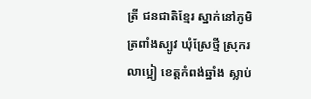ត្រី ជនជាតិខ្មែរ ស្នាក់នៅភូមិ ត្រពាំងស្បូវ ឃុំស្រែថ្មី ស្រុករលាប្អៀ ខេត្តកំពង់ឆ្នាំង ស្លាប់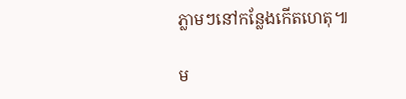ភ្លាមៗនៅកន្លែងកើតហេតុ៕

ម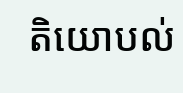តិយោបល់